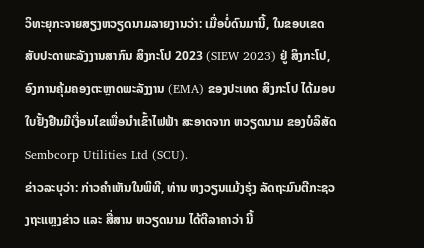ວິທະຍຸກະຈາຍສຽງຫວຽດນາມລາຍງານວ່າ: ເມື່ອບໍ່ດົນມານີ້, ໃນຂອບເຂດສັບປະດາພະລັງງານສາກົນ ສິງກະໂປ 2023 (SIEW 2023) ຢູ່ ສິງກະໂປ, ອົງການຄຸ້ມຄອງຕະຫຼາດພະລັງງານ (EMA) ຂອງປະເທດ ສິງກະໂປ ໄດ້ມອບໃບຢັ້ງຢືນມີເງື່ອນໄຂເພື່ອນຳເຂົ້າໄຟຟ້າ ສະອາດຈາກ ຫວຽດນາມ ຂອງບໍລິສັດ Sembcorp Utilities Ltd (SCU).
ຂ່າວລະບຸວ່າ: ກ່າວຄຳເຫັນໃນພິທີ, ທ່ານ ຫງວຽນແມ້ງຮຸ່ງ ລັດຖະມົນຕີກະຊວງຖະແຫຼງຂ່າວ ແລະ ສື່ສານ ຫວຽດນາມ ໄດ້ຕີລາຄາວ່າ ນີ້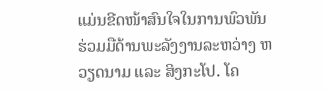ແມ່ນຂີດໜ້າສົນໃຈໃນການພົວພັນຮ່ວມມືດ້ານພະລັງງານລະຫວ່າງ ຫວຽດນາມ ແລະ ສິງກະໂປ. ໂຄ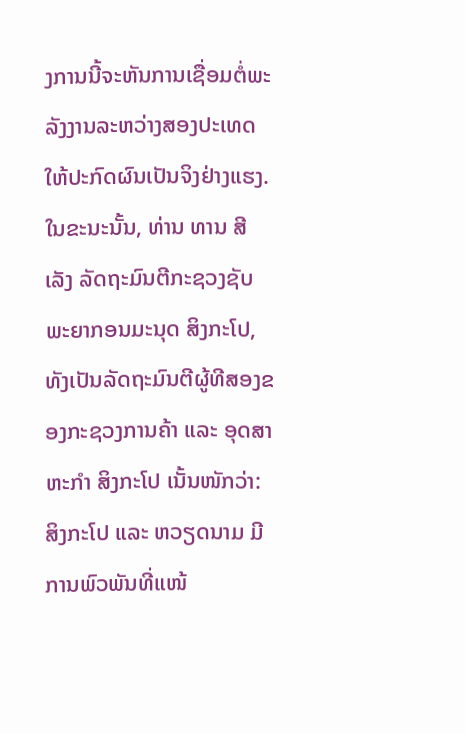ງການນີ້ຈະຫັນການເຊື່ອມຕໍ່ພະລັງງານລະຫວ່າງສອງປະເທດໃຫ້ປະກົດຜົນເປັນຈິງຢ່າງແຮງ. ໃນຂະນະນັ້ນ, ທ່ານ ທານ ສີ ເລັງ ລັດຖະມົນຕີກະຊວງຊັບພະຍາກອນມະນຸດ ສິງກະໂປ, ທັງເປັນລັດຖະມົນຕີຜູ້ທີສອງຂອງກະຊວງການຄ້າ ແລະ ອຸດສາຫະກຳ ສິງກະໂປ ເນັ້ນໜັກວ່າ: ສິງກະໂປ ແລະ ຫວຽດນາມ ມີການພົວພັນທີ່ແໜ້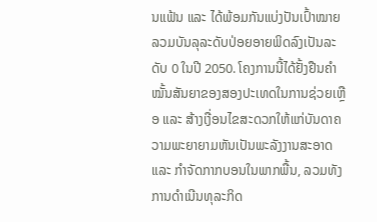ນແຟ້ນ ແລະ ໄດ້ພ້ອມກັນແບ່ງປັນເປົ້າໝາຍລວມບັນລຸລະດັບປ່ອຍອາຍພິດລົງເປັນລະດັບ 0 ໃນປີ 2050. ໂຄງການນີ້ໄດ້ຢັ້ງຢືນຄຳໝັ້ນສັນຍາຂອງສອງປະເທດໃນການຊ່ວຍເຫຼືອ ແລະ ສ້າງເງື່ອນໄຂສະດວກໃຫ້ແກ່ບັນດາຄວາມພະຍາຍາມຫັນເປັນພະລັງງານສະອາດ ແລະ ກຳຈັດກາກບອນໃນພາກພື້ນ, ລວມທັງການດຳເນີນທຸລະກິດ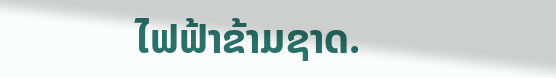ໄຟຟ້າຂ້າມຊາດ.